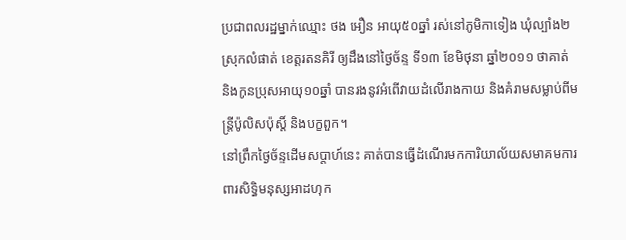ប្រជាពលរដ្ឋម្នាក់ឈ្មោះ ថង អឿន អាយុ៥០ឆ្នាំ រស់នៅភូមិកាទៀង ឃុំល្បាំង២ ស្រុកលំផាត់ ខេត្តរតនគិរី ឲ្យដឹងនៅថ្ងៃច័ន្ទ ទី១៣ ខែមិថុនា ឆ្នាំ២០១១ ថាគាត់ និងកូនប្រុសអាយុ១០ឆ្នាំ បានរងនូវអំពើវាយដំលើរាងកាយ និងគំរាមសម្លាប់ពីមន្ត្រីប៉ូលិសប៉ុស្តិ៍ និងបក្ខពួក។
នៅព្រឹកថ្ងៃច័ន្ទដើមសប្ដាហ៍នេះ គាត់បានធ្វើដំណើរមកការិយាល័យសមាគមការពារសិទ្ធិមនុស្សអាដហុក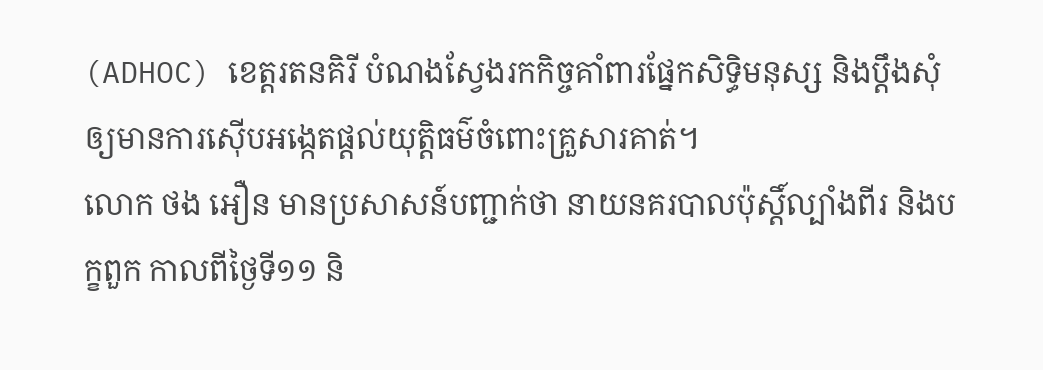(ADHOC) ខេត្តរតនគិរី បំណងស្វែងរកកិច្ចគាំពារផ្នែកសិទ្ធិមនុស្ស និងប្ដឹងសុំឲ្យមានការស៊ើបអង្កេតផ្ដល់យុត្តិធម៌ចំពោះគ្រួសារគាត់។
លោក ថង អឿន មានប្រសាសន៍បញ្ជាក់ថា នាយនគរបាលប៉ុស្តិ៍ល្បាំងពីរ និងបក្ខពួក កាលពីថ្ងៃទី១១ និ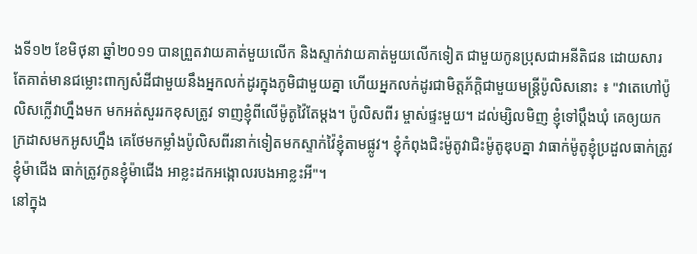ងទី១២ ខែមិថុនា ឆ្នាំ២០១១ បានព្រួតវាយគាត់មួយលើក និងស្ទាក់វាយគាត់មួយលើកទៀត ជាមួយកូនប្រុសជាអនីតិជន ដោយសារតែគាត់មានជម្លោះពាក្យសំដីជាមួយនឹងអ្នកលក់ដូរក្នុងភូមិជាមួយគ្នា ហើយអ្នកលក់ដូរជាមិត្តភ័ក្ដិជាមួយមន្ត្រីប៉ូលិសនោះ ៖ "វាតេហៅប៉ូលិសក្លើវាហ្នឹងមក មកអត់សួររកខុសត្រូវ ទាញខ្ញុំពីលើម៉ូតូវ៉ៃតែម្ដង។ ប៉ូលិសពីរ ម្ចាស់ផ្ទះមួយ។ ដល់ម្សិលមិញ ខ្ញុំទៅប្ដឹងឃុំ គេឲ្យយកក្រដាសមកអូសហ្នឹង គេថែមកម្លាំងប៉ូលិសពីរនាក់ទៀតមកស្ទាក់វ៉ៃខ្ញុំតាមផ្លូវ។ ខ្ញុំកំពុងជិះម៉ូតូវាជិះម៉ូតូឌុបគ្នា វាធាក់ម៉ូតូខ្ញុំប្រដួលធាក់ត្រូវខ្ញុំម៉ាជើង ធាក់ត្រូវកូនខ្ញុំម៉ាជើង អាខ្លះដកអង្កោលរបងអាខ្លះអី"។
នៅក្នុង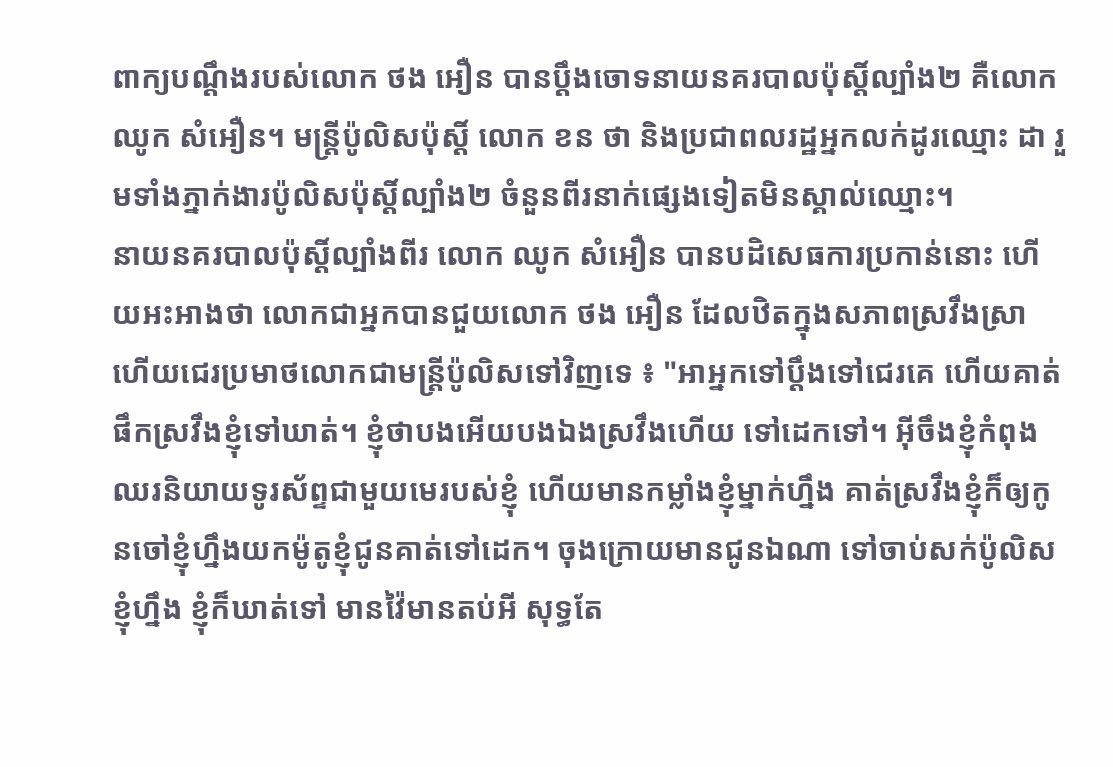ពាក្យបណ្ដឹងរបស់លោក ថង អឿន បានប្ដឹងចោទនាយនគរបាលប៉ុស្តិ៍ល្បាំង២ គឺលោក ឈូក សំអឿន។ មន្ត្រីប៉ូលិសប៉ុស្តិ៍ លោក ខន ថា និងប្រជាពលរដ្ឋអ្នកលក់ដូរឈ្មោះ ដា រួមទាំងភ្នាក់ងារប៉ូលិសប៉ុស្តិ៍ល្បាំង២ ចំនួនពីរនាក់ផ្សេងទៀតមិនស្គាល់ឈ្មោះ។
នាយនគរបាលប៉ុស្តិ៍ល្បាំងពីរ លោក ឈូក សំអឿន បានបដិសេធការប្រកាន់នោះ ហើយអះអាងថា លោកជាអ្នកបានជួយលោក ថង អឿន ដែលឋិតក្នុងសភាពស្រវឹងស្រា ហើយជេរប្រមាថលោកជាមន្ត្រីប៉ូលិសទៅវិញទេ ៖ "អាអ្នកទៅប្ដឹងទៅជេរគេ ហើយគាត់ផឹកស្រវឹងខ្ញុំទៅឃាត់។ ខ្ញុំថាបងអើយបងឯងស្រវឹងហើយ ទៅដេកទៅ។ អ៊ីចឹងខ្ញុំកំពុងឈរនិយាយទូរស័ព្ទជាមួយមេរបស់ខ្ញុំ ហើយមានកម្លាំងខ្ញុំម្នាក់ហ្នឹង គាត់ស្រវឹងខ្ញុំក៏ឲ្យកូនចៅខ្ញុំហ្នឹងយកម៉ូតូខ្ញុំជូនគាត់ទៅដេក។ ចុងក្រោយមានជូនឯណា ទៅចាប់សក់ប៉ូលិសខ្ញុំហ្នឹង ខ្ញុំក៏ឃាត់ទៅ មានវ៉ៃមានតប់អី សុទ្ធតែ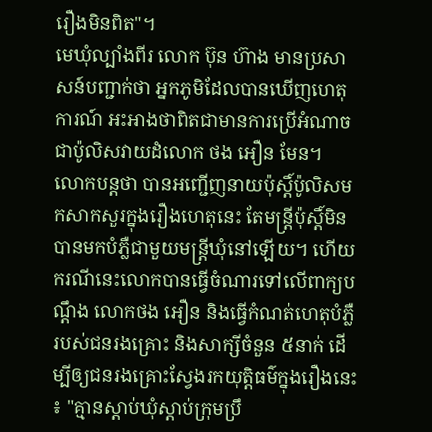រឿងមិនពិត"។
មេឃុំល្បាំងពីរ លោក ប៊ុន ហ៊ាង មានប្រសាសន៍បញ្ជាក់ថា អ្នកភូមិដែលបានឃើញហេតុការណ៍ អះអាងថាពិតជាមានការប្រើអំណាចជាប៉ូលិសវាយដំលោក ថង អឿន មែន។
លោកបន្តថា បានអញ្ជើញនាយប៉ុស្តិ៍ប៉ូលិសមកសាកសួរក្នុងរឿងហេតុនេះ តែមន្ត្រីប៉ុស្តិ៍មិនបានមកបំភ្លឺជាមួយមន្ត្រីឃុំនៅឡើយ។ ហើយករណីនេះលោកបានធ្វើចំណារទៅលើពាក្យបណ្ដឹង លោកថង អឿន និងធ្វើកំណត់ហេតុបំភ្លឺរបស់ជនរងគ្រោះ និងសាក្សីចំនួន ៥នាក់ ដើម្បីឲ្យជនរងគ្រោះស្វែងរកយុត្តិធម៌ក្នុងរឿងនេះ ៖ "គ្មានស្ដាប់ឃុំស្ដាប់ក្រុមប្រឹ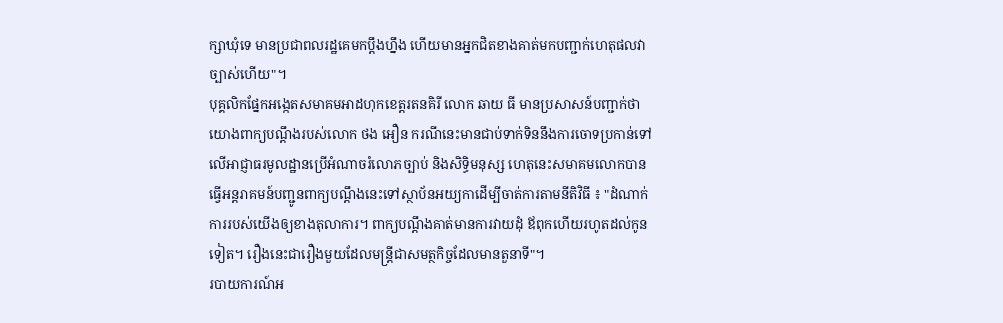ក្សាឃុំទេ មានប្រជាពលរដ្ឋគេមកប្តឹងហ្នឹង ហើយមានអ្នកជិតខាងគាត់មកបញ្ជាក់ហេតុផលវាច្បាស់ហើយ"។
បុគ្គលិកផ្នែកអង្កេតសមាគមអាដហុកខេត្តរតនគិរី លោក ឆាយ ធី មានប្រសាសន៍បញ្ជាក់ថា យោងពាក្យបណ្ដឹងរបស់លោក ថង អឿន ករណីនេះមានជាប់ទាក់ទិននឹងការចោទប្រកាន់ទៅលើអាជ្ញាធរមូលដ្ឋានប្រើអំណាចរំលោភច្បាប់ និងសិទ្ធិមនុស្ស ហេតុនេះសមាគមលោកបានធ្វើអន្តរាគមន៍បញ្ជូនពាក្យបណ្ដឹងនេះទៅស្ថាប័នអយ្យកាដើម្បីចាត់ការតាមនីតិវិធី ៖ "ដំណាក់ការរបស់យើងឲ្យខាងតុលាការ។ ពាក្យបណ្ដឹងគាត់មានការវាយដុំ ឪពុកហើយរហូតដល់កូនទៀត។ រឿងនេះជារឿងមួយដែលមន្ត្រីជាសមត្ថកិច្ចដែលមានតួនាទី"។
របាយការណ៍អ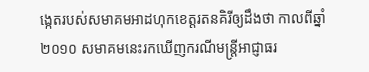ង្កេតរបស់សមាគមអាដហុកខេត្តរតនគិរីឲ្យដឹងថា កាលពីឆ្នាំ២០១០ សមាគមនេះរកឃើញករណីមន្ត្រីអាជ្ញាធរ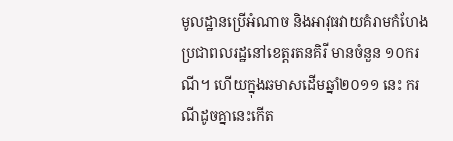មូលដ្ឋានប្រើអំណាច និងអាវុធវាយគំរាមកំហែងប្រជាពលរដ្ឋនៅខេត្តរតនគិរី មានចំនួន ១០ករណី។ ហើយក្នុងឆមាសដើមឆ្នាំ២០១១ នេះ ករណីដូចគ្នានេះកើត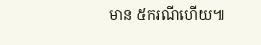មាន ៥ករណីហើយ៕